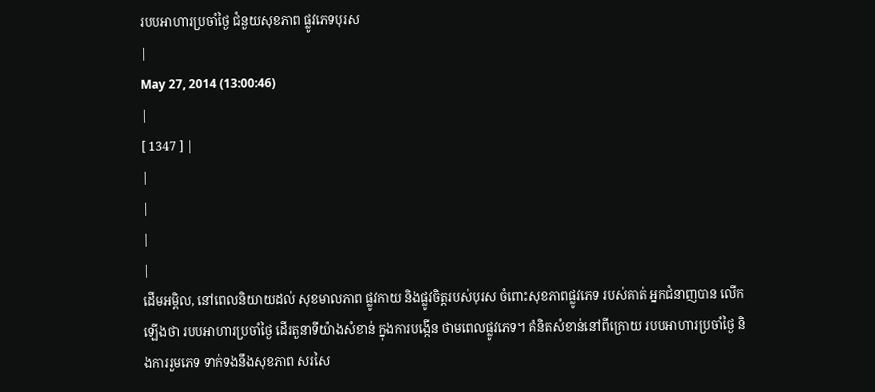របបអាហារប្រចាំថ្ងៃ ជំនួយសុខភាព ផ្លូវភេទបុរស
|
May 27, 2014 (13:00:46)
|
[ 1347 ] |
|
|
|
|
ដើមអម្ពិល, នៅពេលនិយាយដល់ សុខមាលភាព ផ្លូវកាយ និងផ្លូវចិត្ដរបស់បុរស ចំពោះសុខភាពផ្លូវភេទ របស់គាត់ អ្នកជំនាញបាន លើកឡើងថា របបអាហារប្រចាំថ្ងៃ ដើរតួនាទីយ៉ាងសំខាន់ ក្នុងការបង្កើន ថាមពេលផ្លូវភេទ។ គំនិតសំខាន់នៅពីក្រោយ របបអាហារប្រចាំថ្ងៃ និងការរួមភេទ ទាក់ទងនឹងសុខភាព សរសៃ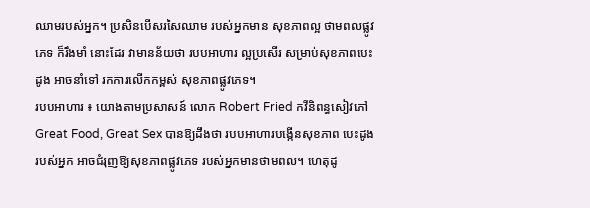ឈាមរបស់អ្នក។ ប្រសិនបើសរសៃឈាម របស់អ្នកមាន សុខភាពល្អ ថាមពលផ្លូវភេទ ក៏រឹងមាំ នោះដែរ វាមានន័យថា របបអាហារ ល្អប្រសើរ សម្រាប់សុខភាពបេះដូង អាចនាំទៅ រកការលើកកម្ពស់ សុខភាពផ្លូវភេទ។
របបអាហារ ៖ យោងតាមប្រសាសន៍ លោក Robert Fried កវីនិពន្ធសៀវភៅ Great Food, Great Sex បានឱ្យដឹងថា របបអាហារបង្កើនសុខភាព បេះដូងរបស់អ្នក អាចជំរុញឱ្យសុខភាពផ្លូវភេទ របស់អ្នកមានថាមពល។ ហេតុដូ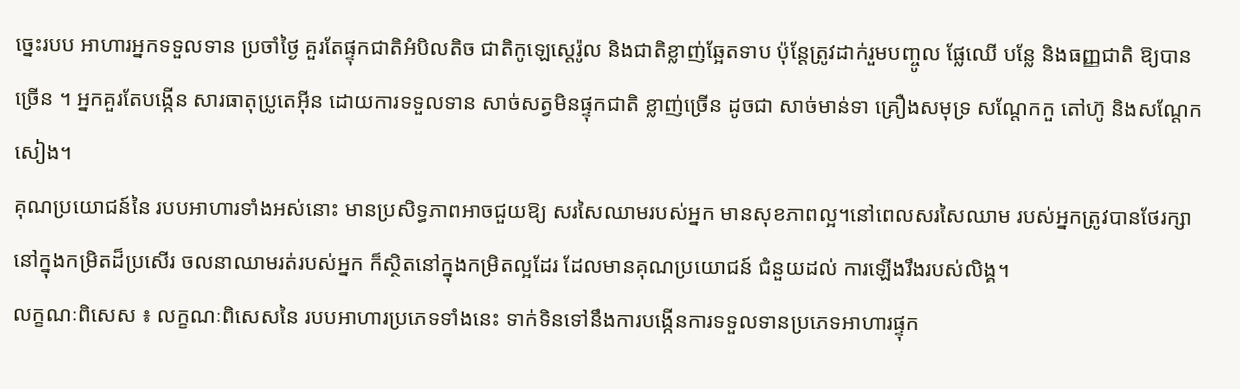ច្នេះរបប អាហារអ្នកទទួលទាន ប្រចាំថ្ងៃ គួរតែផ្ទុកជាតិអំបិលតិច ជាតិកូឡេស្តេរ៉ូល និងជាតិខ្លាញ់ឆ្អែតទាប ប៉ុន្ដែត្រូវដាក់រួមបញ្ចូល ផ្លែឈើ បន្លែ និងធញ្ញជាតិ ឱ្យបានច្រើន ។ អ្នកគួរតែបង្កើន សារធាតុប្រូតេអ៊ីន ដោយការទទួលទាន សាច់សត្វមិនផ្ទុកជាតិ ខ្លាញ់ច្រើន ដូចជា សាច់មាន់ទា គ្រឿងសមុទ្រ សណ្ដែកកួ តៅហ៊ូ និងសណ្ដែកសៀង។
គុណប្រយោជន៍នៃ របបអាហារទាំងអស់នោះ មានប្រសិទ្ធភាពអាចជួយឱ្យ សរសៃឈាមរបស់អ្នក មានសុខភាពល្អ។នៅពេលសរសៃឈាម របស់អ្នកត្រូវបានថែរក្សា នៅក្នុងកម្រិតដ៏ប្រសើរ ចលនាឈាមរត់របស់អ្នក ក៏ស្ថិតនៅក្នុងកម្រិតល្អដែរ ដែលមានគុណប្រយោជន៍ ជំនួយដល់ ការឡើងរឹងរបស់លិង្គ។
លក្ខណៈពិសេស ៖ លក្ខណៈពិសេសនៃ របបអាហារប្រភេទទាំងនេះ ទាក់ទិនទៅនឹងការបង្កើនការទទួលទានប្រភេទអាហារផ្ទុក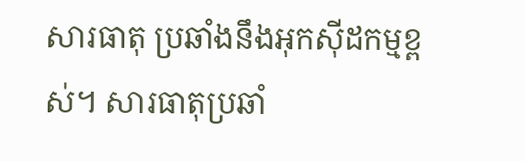សារធាតុ ប្រឆាំងនឹងអុកស៊ីដកម្មខ្ពស់។ សារធាតុប្រឆាំ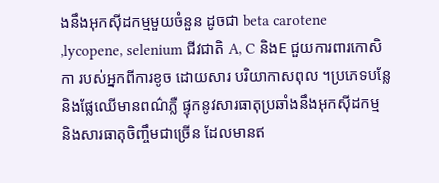ងនឹងអុកស៊ីដកម្មមួយចំនួន ដូចជា beta carotene ,lycopene, selenium ជីវជាតិ A, C និងE ជួយការពារកោសិកា របស់អ្នកពីការខូច ដោយសារ បរិយាកាសពុល ។ប្រភេទបន្លែ និងផ្លែឈើមានពណ៌ភ្លឺ ផ្ទុកនូវសារធាតុប្រឆាំងនឹងអុកស៊ីដកម្ម និងសារធាតុចិញ្ចឹមជាច្រើន ដែលមានឥ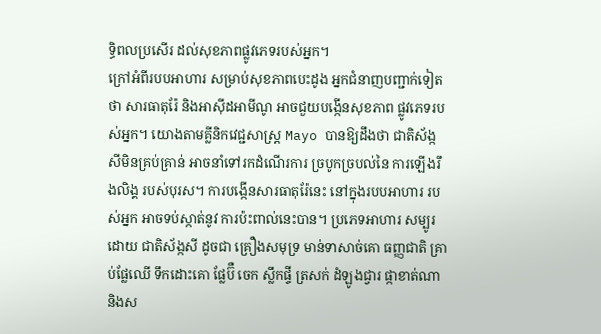ទ្ធិពលប្រសើរ ដល់សុខភាពផ្លូវភេទរបស់អ្នក។
ក្រៅអំពីរបបអាហារ សម្រាប់សុខភាពបេះដូង អ្នកជំនាញបញ្ជាក់ទៀតថា សារធាតុរ៉ែ និងអាស៊ីដអាមីណូ អាចជួយបង្កើនសុខភាព ផ្លូវភេទរបស់អ្នក។ យោងតាមគ្លីនិកវេជ្ជសាស្រ្ដ Mayo បានឱ្យដឹងថា ជាតិស័ង្កសីមិនគ្រប់គ្រាន់ អាចនាំទៅរកដំណើរការ ច្របូកច្របល់នៃ ការឡើងរឹងលិង្គ របស់បុរស។ ការបង្កើនសារធាតុរ៉ែនេះ នៅក្នុងរបបអាហារ របស់អ្នក អាចទប់ស្កាត់នូវ ការប៉ះពាល់នេះបាន។ ប្រភេទអាហារ សម្បូរដោយ ជាតិស័ង្កសី ដូចជា គ្រឿងសមុទ្រ មាន់ទាសាច់គោ ធញ្ញជាតិ គ្រាប់ផ្លែឈើ ទឹកដោះគោ ផ្លែប៊ឺ ចេក ស្លឹកផ្ទី ត្រសក់ ដំឡូងជ្វារ ផ្កាខាត់ណា និងស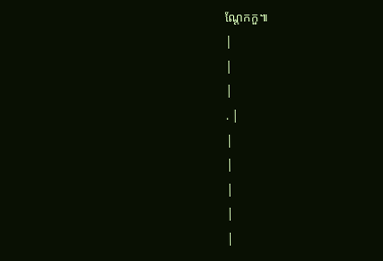ណ្ដែកកួ៕
|
|
|
. |
|
|
|
|
|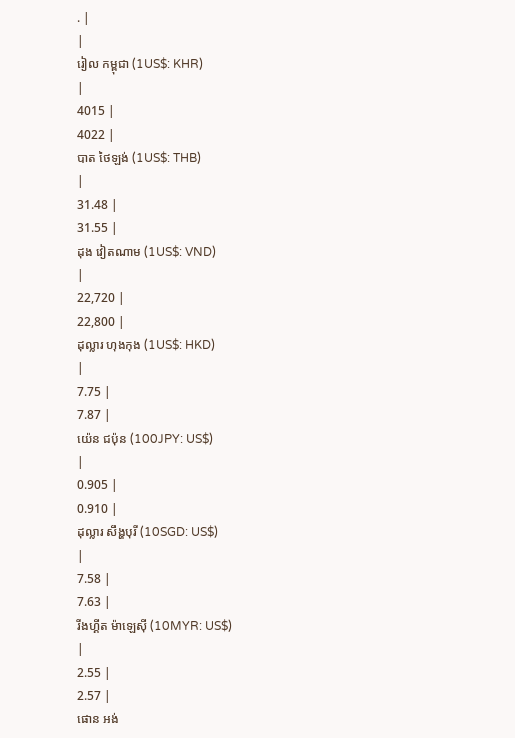. |
|
រៀល កម្ពុជា (1US$: KHR)
|
4015 |
4022 |
បាត ថៃឡង់ (1US$: THB)
|
31.48 |
31.55 |
ដុង វៀតណាម (1US$: VND)
|
22,720 |
22,800 |
ដុល្លារ ហុងកុង (1US$: HKD)
|
7.75 |
7.87 |
យ៉េន ជប៉ុន (100JPY: US$)
|
0.905 |
0.910 |
ដុល្លារ សឹង្ហបុរី (10SGD: US$)
|
7.58 |
7.63 |
រីងហ្គីត ម៉ាឡេស៊ី (10MYR: US$)
|
2.55 |
2.57 |
ផោន អង់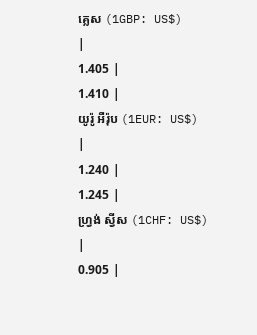គ្លេស (1GBP: US$)
|
1.405 |
1.410 |
យូរ៉ូ អឺរ៉ុប (1EUR: US$)
|
1.240 |
1.245 |
ហ្វ្រង់ ស្វីស (1CHF: US$)
|
0.905 |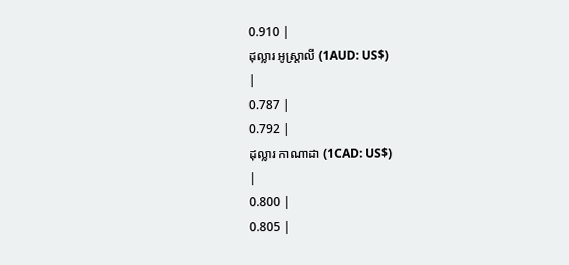0.910 |
ដុល្លារ អូស្ត្រាលី (1AUD: US$)
|
0.787 |
0.792 |
ដុល្លារ កាណាដា (1CAD: US$)
|
0.800 |
0.805 |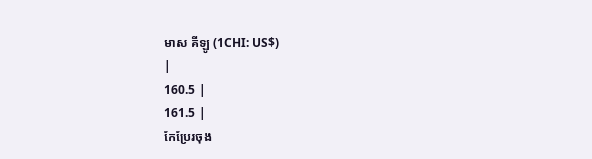មាស គីឡូ (1CHI: US$)
|
160.5 |
161.5 |
កែប្រែរចុង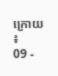ក្រោយ ៖
09 -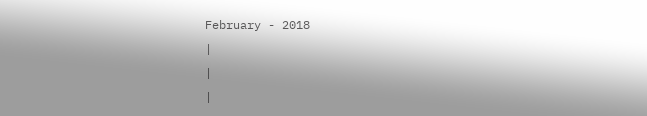February - 2018
|
|
|